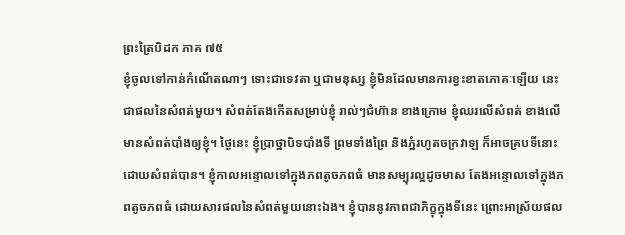ព្រះត្រៃបិដក ភាគ ៧៥
ខ្ញុំចូលទៅកាន់កំណើតណាៗ ទោះជាទេវតា ឬជាមនុស្ស ខ្ញុំមិនដែលមានការខ្វះខាតភោគៈឡើយ នេះជាផលនៃសំពត់មួយ។ សំពត់តែងកើតសម្រាប់ខ្ញុំ រាល់ៗជំហ៊ាន ខាងក្រោម ខ្ញុំឈរលើសំពត់ ខាងលើ មានសំពត់បាំងឲ្យខ្ញុំ។ ថ្ងៃនេះ ខ្ញុំប្រាថ្នាបិទបាំងទី ព្រមទាំងព្រៃ និងភ្នំរហូតចក្រវាឡ ក៏អាចគ្របទីនោះ ដោយសំពត់បាន។ ខ្ញុំកាលអន្ទោលទៅក្នុងភពតូចភពធំ មានសម្បុរល្អដូចមាស តែងអន្ទោលទៅក្នុងភពតូចភពធំ ដោយសារផលនៃសំពត់មួយនោះឯង។ ខ្ញុំបាននូវភាពជាភិក្ខុក្នុងទីនេះ ព្រោះអាស្រ័យផល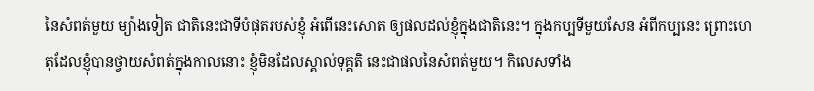នៃសំពត់មួយ ម្យ៉ាងទៀត ជាតិនេះជាទីបំផុតរបស់ខ្ញុំ អំពើនេះសោត ឲ្យផលដល់ខ្ញុំក្នុងជាតិនេះ។ ក្នុងកប្បទីមួយសែន អំពីកប្បនេះ ព្រោះហេតុដែលខ្ញុំបានថ្វាយសំពត់ក្នុងកាលនោះ ខ្ញុំមិនដែលស្គាល់ទុគ្គតិ នេះជាផលនៃសំពត់មួយ។ កិលេសទាំង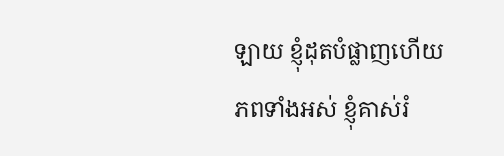ឡាយ ខ្ញុំដុតបំផ្លាញហើយ ភពទាំងអស់ ខ្ញុំគាស់រំ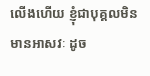លើងហើយ ខ្ញុំជាបុគ្គលមិនមានអាសវៈ ដូច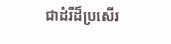ជាដំរីដ៏ប្រសើរ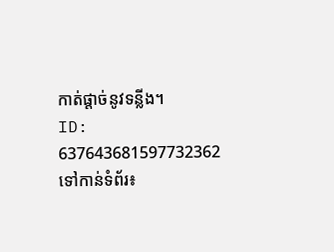កាត់ផ្តាច់នូវទន្លីង។
ID: 637643681597732362
ទៅកាន់ទំព័រ៖